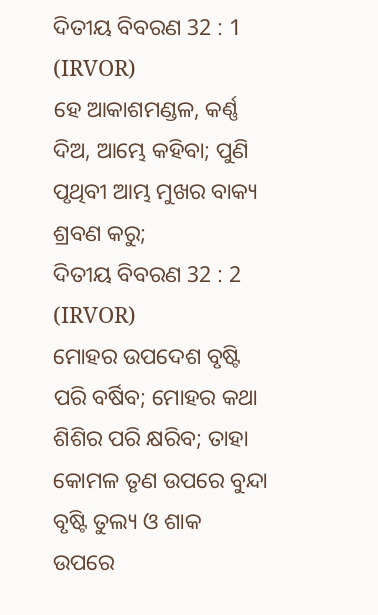ଦିତୀୟ ବିବରଣ 32 : 1 (IRVOR)
ହେ ଆକାଶମଣ୍ଡଳ, କର୍ଣ୍ଣ ଦିଅ, ଆମ୍ଭେ କହିବା; ପୁଣି ପୃଥିବୀ ଆମ୍ଭ ମୁଖର ବାକ୍ୟ ଶ୍ରବଣ କରୁ;
ଦିତୀୟ ବିବରଣ 32 : 2 (IRVOR)
ମୋହର ଉପଦେଶ ବୃଷ୍ଟି ପରି ବର୍ଷିବ; ମୋହର କଥା ଶିଶିର ପରି କ୍ଷରିବ; ତାହା କୋମଳ ତୃଣ ଉପରେ ବୁନ୍ଦା ବୃଷ୍ଟି ତୁଲ୍ୟ ଓ ଶାକ ଉପରେ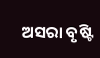ଅସରା ବୃଷ୍ଟି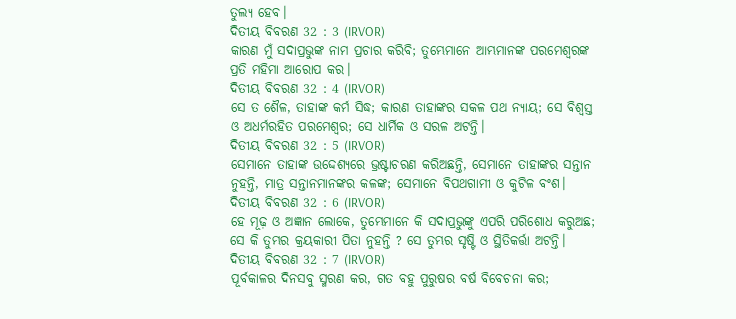ତୁଲ୍ୟ ହେବ।
ଦିତୀୟ ବିବରଣ 32 : 3 (IRVOR)
କାରଣ ମୁଁ ସଦାପ୍ରଭୁଙ୍କ ନାମ ପ୍ରଚାର କରିବି; ତୁମ୍ଭେମାନେ ଆମ୍ଭମାନଙ୍କ ପରମେଶ୍ୱରଙ୍କ ପ୍ରତି ମହିମା ଆରୋପ କର।
ଦିତୀୟ ବିବରଣ 32 : 4 (IRVOR)
ସେ ତ ଶୈଳ, ତାହାଙ୍କ କର୍ମ ସିଦ୍ଧ; କାରଣ ତାହାଙ୍କର ସକଳ ପଥ ନ୍ୟାୟ; ସେ ବିଶ୍ୱସ୍ତ ଓ ଅଧର୍ମରହିତ ପରମେଶ୍ୱର; ସେ ଧାର୍ମିକ ଓ ସରଳ ଅଟନ୍ତି।
ଦିତୀୟ ବିବରଣ 32 : 5 (IRVOR)
ସେମାନେ ତାହାଙ୍କ ଉଦ୍ଦେଶ୍ୟରେ ଭ୍ରଷ୍ଟାଚରଣ କରିଅଛନ୍ତି, ସେମାନେ ତାହାଙ୍କର ସନ୍ତାନ ନୁହନ୍ତି, ମାତ୍ର ସନ୍ତାନମାନଙ୍କର କଳଙ୍କ; ସେମାନେ ବିପଥଗାମୀ ଓ କୁଟିଳ ବଂଶ।
ଦିତୀୟ ବିବରଣ 32 : 6 (IRVOR)
ହେ ମୂଢ଼ ଓ ଅଜ୍ଞାନ ଲୋକେ, ତୁମ୍ଭେମାନେ କି ସଦାପ୍ରଭୁଙ୍କୁ ଏପରି ପରିଶୋଧ କରୁଅଛ; ସେ କି ତୁମ୍ଭର କ୍ରୟକାରୀ ପିତା ନୁହନ୍ତି ? ସେ ତୁମ୍ଭର ସୃଷ୍ଟି ଓ ସ୍ଥିତିକର୍ତ୍ତା ଅଟନ୍ତି।
ଦିତୀୟ ବିବରଣ 32 : 7 (IRVOR)
ପୂର୍ବକାଳର ଦିନସବୁ ସ୍ମରଣ କର, ଗତ ବହୁ ପୁରୁଷର ବର୍ଷ ବିବେଚନା କର;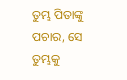ତୁମ୍ଭ ପିତାଙ୍କୁ ପଚାର, ସେ ତୁମ୍ଭକୁ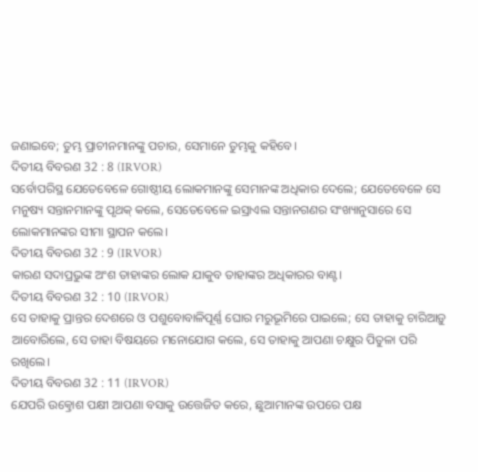ଜଣାଇବେ; ତୁମ୍ଭ ପ୍ରାଚୀନମାନଙ୍କୁ ପଚାର, ସେମାନେ ତୁମ୍ଭକୁ କହିବେ।
ଦିତୀୟ ବିବରଣ 32 : 8 (IRVOR)
ସର୍ବୋପରିସ୍ଥ ଯେତେବେଳେ ଗୋଷ୍ଠୀୟ ଲୋକମାନଙ୍କୁ ସେମାନଙ୍କ ଅଧିକାର ଦେଲେ; ଯେତେବେଳେ ସେ ମନୁଷ୍ୟ ସନ୍ତାନମାନଙ୍କୁ ପୃଥକ୍ କଲେ, ସେତେବେଳେ ଇସ୍ରାଏଲ ସନ୍ତାନଗଣର ସଂଖ୍ୟାନୁସାରେ ସେ ଲୋକମାନଙ୍କର ସୀମା ସ୍ଥାପନ କଲେ।
ଦିତୀୟ ବିବରଣ 32 : 9 (IRVOR)
କାରଣ ସଦାପ୍ରଭୁଙ୍କ ଅଂଶ ତାହାଙ୍କର ଲୋକ ଯାକୁବ ତାହାଙ୍କର ଅଧିକାରର ବାଣ୍ଟ।
ଦିତୀୟ ବିବରଣ 32 : 10 (IRVOR)
ସେ ତାହାକୁ ପ୍ରାନ୍ତର ଦେଶରେ ଓ ପଶୁବୋବାଳିପୂର୍ଣ୍ଣ ଘୋର ମରୁଭୂମିରେ ପାଇଲେ; ସେ ତାହାକୁ ଚାରିଆଡ଼ୁ ଆବୋରିଲେ, ସେ ତାହା ବିଷୟରେ ମନୋଯୋଗ କଲେ, ସେ ତାହାକୁ ଆପଣା ଚକ୍ଷୁର ପିତୁଳା ପରି ରଖିଲେ।
ଦିତୀୟ ବିବରଣ 32 : 11 (IRVOR)
ଯେପରି ଉତ୍କ୍ରୋଶ ପକ୍ଷୀ ଆପଣା ବସାକୁ ଉତ୍ତେଜିତ କରେ, ଛୁଆମାନଙ୍କ ଉପରେ ପକ୍ଷ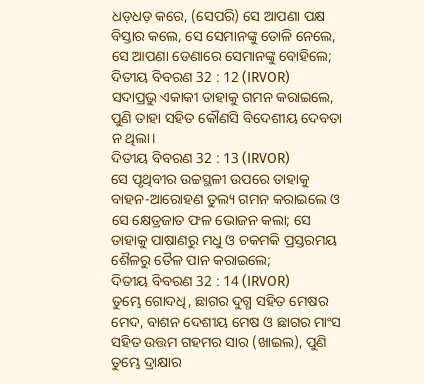ଧଡ଼ଧଡ଼ କରେ, (ସେପରି) ସେ ଆପଣା ପକ୍ଷ ବିସ୍ତାର କଲେ, ସେ ସେମାନଙ୍କୁ ତୋଳି ନେଲେ, ସେ ଆପଣା ଡେଣାରେ ସେମାନଙ୍କୁ ବୋହିଲେ;
ଦିତୀୟ ବିବରଣ 32 : 12 (IRVOR)
ସଦାପ୍ରଭୁ ଏକାକୀ ତାହାକୁ ଗମନ କରାଇଲେ, ପୁଣି ତାହା ସହିତ କୌଣସି ବିଦେଶୀୟ ଦେବତା ନ ଥିଲା।
ଦିତୀୟ ବିବରଣ 32 : 13 (IRVOR)
ସେ ପୃଥିବୀର ଉଚ୍ଚସ୍ଥଳୀ ଉପରେ ତାହାକୁ ବାହନ-ଆରୋହଣ ତୁଲ୍ୟ ଗମନ କରାଇଲେ ଓ ସେ କ୍ଷେତ୍ରଜାତ ଫଳ ଭୋଜନ କଲା; ସେ ତାହାକୁ ପାଷାଣରୁ ମଧୁ ଓ ଚକମକି ପ୍ରସ୍ତରମୟ ଶୈଳରୁ ତୈଳ ପାନ କରାଇଲେ;
ଦିତୀୟ ବିବରଣ 32 : 14 (IRVOR)
ତୁମ୍ଭେ ଗୋଦଧି, ଛାଗର ଦୁଗ୍ଧ ସହିତ ମେଷର ମେଦ, ବାଶନ ଦେଶୀୟ ମେଷ ଓ ଛାଗର ମାଂସ ସହିତ ଉତ୍ତମ ଗହମର ସାର (ଖାଇଲ), ପୁଣି ତୁମ୍ଭେ ଦ୍ରାକ୍ଷାର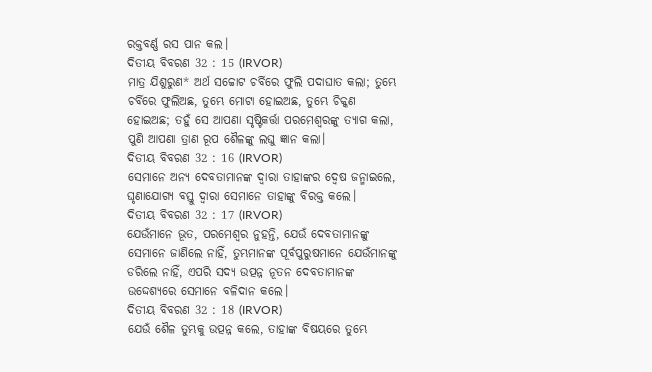ରକ୍ତବର୍ଣ୍ଣ ରସ ପାନ କଲ।
ଦିତୀୟ ବିବରଣ 32 : 15 (IRVOR)
ମାତ୍ର ଯିଶୁରୁଣ* ଅର୍ଥ ସଚ୍ଚୋଟ ଚର୍ବିରେ ଫୁଲି ପଦାଘାତ କଲା; ତୁମ୍ଭେ ଚର୍ବିରେ ଫୁଲିଅଛ, ତୁମ୍ଭେ ମୋଟା ହୋଇଅଛ, ତୁମ୍ଭେ ଚିକ୍କଣ ହୋଇଅଛ; ତହୁଁ ସେ ଆପଣା ସୃଷ୍ଟିକର୍ତ୍ତା ପରମେଶ୍ୱରଙ୍କୁ ତ୍ୟାଗ କଲା, ପୁଣି ଆପଣା ତ୍ରାଣ ରୂପ ଶୈଳଙ୍କୁ ଲଘୁ ଜ୍ଞାନ କଲା।
ଦିତୀୟ ବିବରଣ 32 : 16 (IRVOR)
ସେମାନେ ଅନ୍ୟ ଦେବତାମାନଙ୍କ ଦ୍ୱାରା ତାହାଙ୍କର ଦ୍ୱେଷ ଜନ୍ମାଇଲେ, ଘୃଣାଯୋଗ୍ୟ ବସ୍ତୁ ଦ୍ୱାରା ସେମାନେ ତାହାଙ୍କୁ ବିରକ୍ତ କଲେ।
ଦିତୀୟ ବିବରଣ 32 : 17 (IRVOR)
ଯେଉଁମାନେ ଭୂତ, ପରମେଶ୍ୱର ନୁହନ୍ତି, ଯେଉଁ ଦେବତାମାନଙ୍କୁ ସେମାନେ ଜାଣିଲେ ନାହିଁ, ତୁମ୍ଭମାନଙ୍କ ପୂର୍ବପୁରୁଷମାନେ ଯେଉଁମାନଙ୍କୁ ଡରିଲେ ନାହିଁ, ଏପରି ସଦ୍ୟ ଉତ୍ପନ୍ନ ନୂତନ ଦେବତାମାନଙ୍କ ଉଦ୍ଦେଶ୍ୟରେ ସେମାନେ ବଳିଦାନ କଲେ।
ଦିତୀୟ ବିବରଣ 32 : 18 (IRVOR)
ଯେଉଁ ଶୈଳ ତୁମ୍ଭକୁ ଉତ୍ପନ୍ନ କଲେ, ତାହାଙ୍କ ବିଷୟରେ ତୁମ୍ଭେ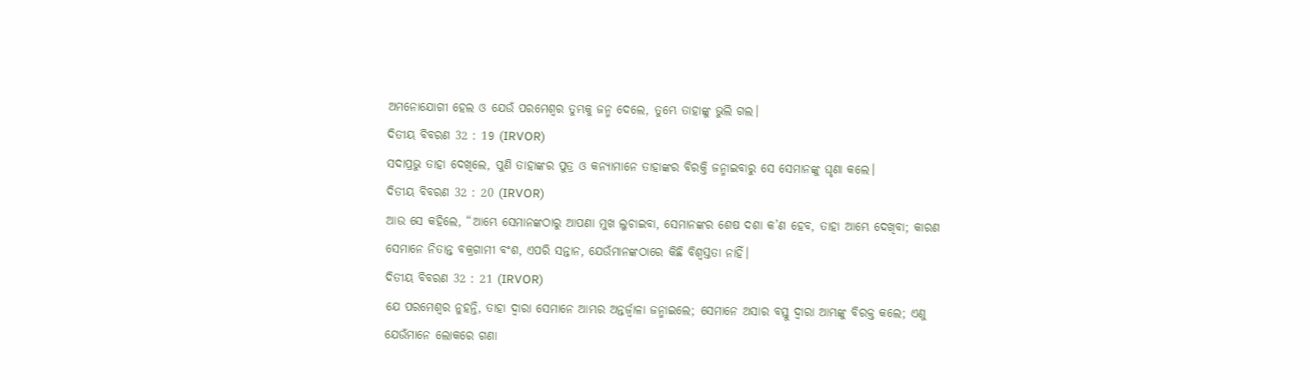ଅମନୋଯୋଗୀ ହେଲ ଓ ଯେଉଁ ପରମେଶ୍ୱର ତୁମ୍ଭକୁ ଜନ୍ମ ଦେଲେ, ତୁମ୍ଭେ ତାହାଙ୍କୁ ଭୁଲି ଗଲ।
ଦିତୀୟ ବିବରଣ 32 : 19 (IRVOR)
ସଦାପ୍ରଭୁ ତାହା ଦେଖିଲେ, ପୁଣି ତାହାଙ୍କର ପୁତ୍ର ଓ କନ୍ୟାମାନେ ତାହାଙ୍କର ବିରକ୍ତି ଜନ୍ମାଇବାରୁ ସେ ସେମାନଙ୍କୁ ଘୃଣା କଲେ।
ଦିତୀୟ ବିବରଣ 32 : 20 (IRVOR)
ଆଉ ସେ କହିଲେ, “ଆମ୍ଭେ ସେମାନଙ୍କଠାରୁ ଆପଣା ମୁଖ ଲୁଚାଇବା, ସେମାନଙ୍କର ଶେଷ ଦଶା କ’ଣ ହେବ, ତାହା ଆମ୍ଭେ ଦେଖିବା; କାରଣ ସେମାନେ ନିତାନ୍ତ ବକ୍ରଗାମୀ ବଂଶ, ଏପରି ସନ୍ତାନ, ଯେଉଁମାନଙ୍କଠାରେ କିଛି ବିଶ୍ୱସ୍ତତା ନାହିଁ।
ଦିତୀୟ ବିବରଣ 32 : 21 (IRVOR)
ଯେ ପରମେଶ୍ୱର ନୁହନ୍ତି, ତାହା ଦ୍ୱାରା ସେମାନେ ଆମ୍ଭର ଅନ୍ତର୍ଜ୍ୱାଳା ଜନ୍ମାଇଲେ; ସେମାନେ ଅସାର ବସ୍ତୁ ଦ୍ୱାରା ଆମ୍ଭଙ୍କୁ ବିରକ୍ତ କଲେ; ଏଣୁ ଯେଉଁମାନେ ଲୋକରେ ଗଣା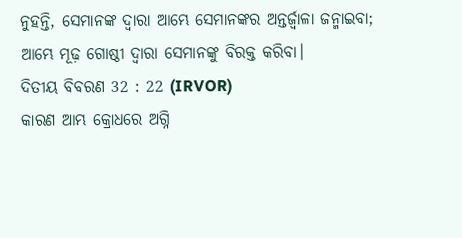ନୁହନ୍ତି, ସେମାନଙ୍କ ଦ୍ୱାରା ଆମ୍ଭେ ସେମାନଙ୍କର ଅନ୍ତର୍ଜ୍ୱାଳା ଜନ୍ମାଇବା; ଆମ୍ଭେ ମୂଢ଼ ଗୋଷ୍ଠୀ ଦ୍ୱାରା ସେମାନଙ୍କୁ ବିରକ୍ତ କରିବା।
ଦିତୀୟ ବିବରଣ 32 : 22 (IRVOR)
କାରଣ ଆମ୍ଭ କ୍ରୋଧରେ ଅଗ୍ନି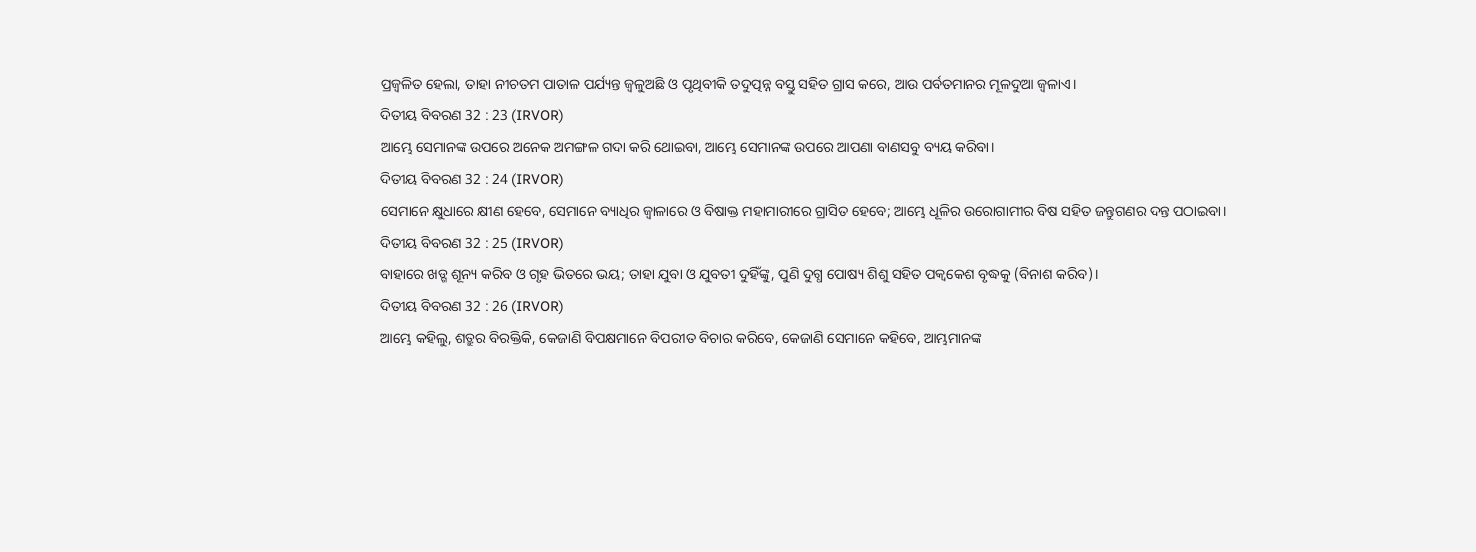ପ୍ରଜ୍ୱଳିତ ହେଲା, ତାହା ନୀଚତମ ପାତାଳ ପର୍ଯ୍ୟନ୍ତ ଜ୍ୱଳୁଅଛି ଓ ପୃଥିବୀକି ତଦୁତ୍ପନ୍ନ ବସ୍ତୁ ସହିତ ଗ୍ରାସ କରେ, ଆଉ ପର୍ବତମାନର ମୂଳଦୁଆ ଜ୍ୱଳାଏ।
ଦିତୀୟ ବିବରଣ 32 : 23 (IRVOR)
ଆମ୍ଭେ ସେମାନଙ୍କ ଉପରେ ଅନେକ ଅମଙ୍ଗଳ ଗଦା କରି ଥୋଇବା, ଆମ୍ଭେ ସେମାନଙ୍କ ଉପରେ ଆପଣା ବାଣସବୁ ବ୍ୟୟ କରିବା।
ଦିତୀୟ ବିବରଣ 32 : 24 (IRVOR)
ସେମାନେ କ୍ଷୁଧାରେ କ୍ଷୀଣ ହେବେ, ସେମାନେ ବ୍ୟାଧିର ଜ୍ୱାଳାରେ ଓ ବିଷାକ୍ତ ମହାମାରୀରେ ଗ୍ରାସିତ ହେବେ; ଆମ୍ଭେ ଧୂଳିର ଉରୋଗାମୀର ବିଷ ସହିତ ଜନ୍ତୁଗଣର ଦନ୍ତ ପଠାଇବା।
ଦିତୀୟ ବିବରଣ 32 : 25 (IRVOR)
ବାହାରେ ଖଡ୍ଗ ଶୂନ୍ୟ କରିବ ଓ ଗୃହ ଭିତରେ ଭୟ; ତାହା ଯୁବା ଓ ଯୁବତୀ ଦୁହିଁଙ୍କୁ, ପୁଣି ଦୁଗ୍ଧ ପୋଷ୍ୟ ଶିଶୁ ସହିତ ପକ୍ୱକେଶ ବୃଦ୍ଧକୁ (ବିନାଶ କରିବ)।
ଦିତୀୟ ବିବରଣ 32 : 26 (IRVOR)
ଆମ୍ଭେ କହିଲୁ, ଶତ୍ରୁର ବିରକ୍ତିକି, କେଜାଣି ବିପକ୍ଷମାନେ ବିପରୀତ ବିଚାର କରିବେ, କେଜାଣି ସେମାନେ କହିବେ, ଆମ୍ଭମାନଙ୍କ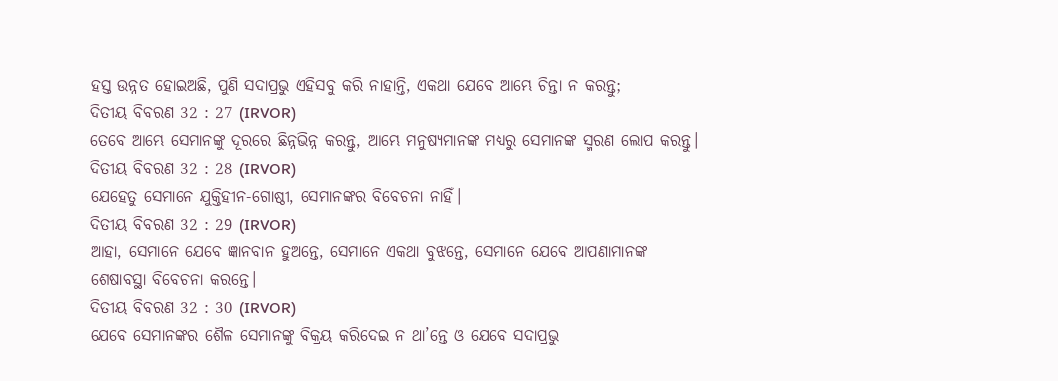ହସ୍ତ ଉନ୍ନତ ହୋଇଅଛି, ପୁଣି ସଦାପ୍ରଭୁ ଏହିସବୁ କରି ନାହାନ୍ତି, ଏକଥା ଯେବେ ଆମ୍ଭେ ଚିନ୍ତା ନ କରନ୍ତୁ;
ଦିତୀୟ ବିବରଣ 32 : 27 (IRVOR)
ତେବେ ଆମ୍ଭେ ସେମାନଙ୍କୁ ଦୂରରେ ଛିନ୍ନଭିନ୍ନ କରନ୍ତୁ, ଆମ୍ଭେ ମନୁଷ୍ୟମାନଙ୍କ ମଧ୍ୟରୁ ସେମାନଙ୍କ ସ୍ମରଣ ଲୋପ କରନ୍ତୁ।
ଦିତୀୟ ବିବରଣ 32 : 28 (IRVOR)
ଯେହେତୁ ସେମାନେ ଯୁକ୍ତିହୀନ-ଗୋଷ୍ଠୀ, ସେମାନଙ୍କର ବିବେଚନା ନାହିଁ।
ଦିତୀୟ ବିବରଣ 32 : 29 (IRVOR)
ଆହା, ସେମାନେ ଯେବେ ଜ୍ଞାନବାନ ହୁଅନ୍ତେ, ସେମାନେ ଏକଥା ବୁଝନ୍ତେ, ସେମାନେ ଯେବେ ଆପଣାମାନଙ୍କ ଶେଷାବସ୍ଥା ବିବେଚନା କରନ୍ତେ।
ଦିତୀୟ ବିବରଣ 32 : 30 (IRVOR)
ଯେବେ ସେମାନଙ୍କର ଶୈଳ ସେମାନଙ୍କୁ ବିକ୍ରୟ କରିଦେଇ ନ ଥା’ନ୍ତେ ଓ ଯେବେ ସଦାପ୍ରଭୁ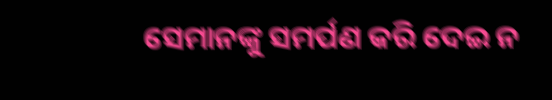ସେମାନଙ୍କୁ ସମର୍ପଣ କରି ଦେଇ ନ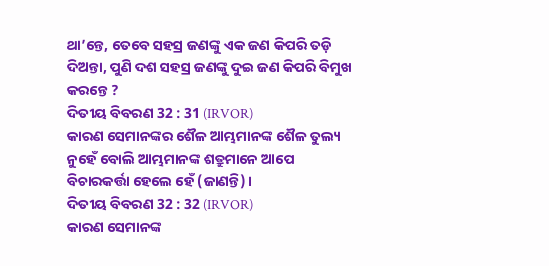ଥା’ନ୍ତେ, ତେବେ ସହସ୍ର ଜଣଙ୍କୁ ଏକ ଜଣ କିପରି ତଡ଼ି ଦିଅନ୍ତା, ପୁଣି ଦଶ ସହସ୍ର ଜଣଙ୍କୁ ଦୁଇ ଜଣ କିପରି ବିମୁଖ କରନ୍ତେ ?
ଦିତୀୟ ବିବରଣ 32 : 31 (IRVOR)
କାରଣ ସେମାନଙ୍କର ଶୈଳ ଆମ୍ଭମାନଙ୍କ ଶୈଳ ତୁଲ୍ୟ ନୁହେଁ ବୋଲି ଆମ୍ଭମାନଙ୍କ ଶତ୍ରୁମାନେ ଆପେ ବିଚାରକର୍ତ୍ତା ହେଲେ ହେଁ (ଜାଣନ୍ତି)।
ଦିତୀୟ ବିବରଣ 32 : 32 (IRVOR)
କାରଣ ସେମାନଙ୍କ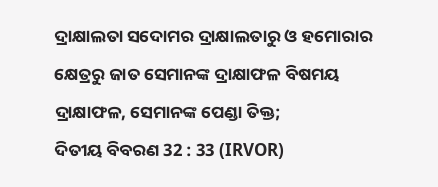ଦ୍ରାକ୍ଷାଲତା ସଦୋମର ଦ୍ରାକ୍ଷାଲତାରୁ ଓ ହମୋରାର କ୍ଷେତ୍ରରୁ ଜାତ ସେମାନଙ୍କ ଦ୍ରାକ୍ଷାଫଳ ବିଷମୟ ଦ୍ରାକ୍ଷାଫଳ, ସେମାନଙ୍କ ପେଣ୍ଡା ତିକ୍ତ;
ଦିତୀୟ ବିବରଣ 32 : 33 (IRVOR)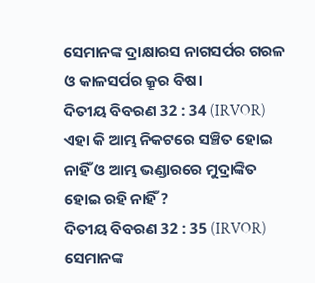ସେମାନଙ୍କ ଦ୍ରାକ୍ଷାରସ ନାଗସର୍ପର ଗରଳ ଓ କାଳସର୍ପର କ୍ରୂର ବିଷ।
ଦିତୀୟ ବିବରଣ 32 : 34 (IRVOR)
ଏହା କି ଆମ୍ଭ ନିକଟରେ ସଞ୍ଚିତ ହୋଇ ନାହିଁ ଓ ଆମ୍ଭ ଭଣ୍ଡାରରେ ମୁଦ୍ରାଙ୍କିତ ହୋଇ ରହି ନାହିଁ ?
ଦିତୀୟ ବିବରଣ 32 : 35 (IRVOR)
ସେମାନଙ୍କ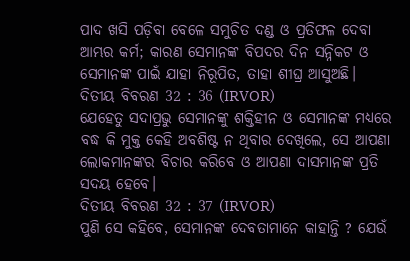ପାଦ ଖସି ପଡ଼ିବା ବେଳେ ସମୁଚିତ ଦଣ୍ଡ ଓ ପ୍ରତିଫଳ ଦେବା ଆମ୍ଭର କର୍ମ; କାରଣ ସେମାନଙ୍କ ବିପଦର ଦିନ ସନ୍ନିକଟ ଓ ସେମାନଙ୍କ ପାଇଁ ଯାହା ନିରୂପିତ, ତାହା ଶୀଘ୍ର ଆସୁଅଛି।
ଦିତୀୟ ବିବରଣ 32 : 36 (IRVOR)
ଯେହେତୁ ସଦାପ୍ରଭୁ ସେମାନଙ୍କୁ ଶକ୍ତିହୀନ ଓ ସେମାନଙ୍କ ମଧ୍ୟରେ ବଦ୍ଧ କି ମୁକ୍ତ କେହି ଅବଶିଷ୍ଟ ନ ଥିବାର ଦେଖିଲେ, ସେ ଆପଣା ଲୋକମାନଙ୍କର ବିଚାର କରିବେ ଓ ଆପଣା ଦାସମାନଙ୍କ ପ୍ରତି ସଦୟ ହେବେ।
ଦିତୀୟ ବିବରଣ 32 : 37 (IRVOR)
ପୁଣି ସେ କହିବେ, ସେମାନଙ୍କ ଦେବତାମାନେ କାହାନ୍ତି ? ଯେଉଁ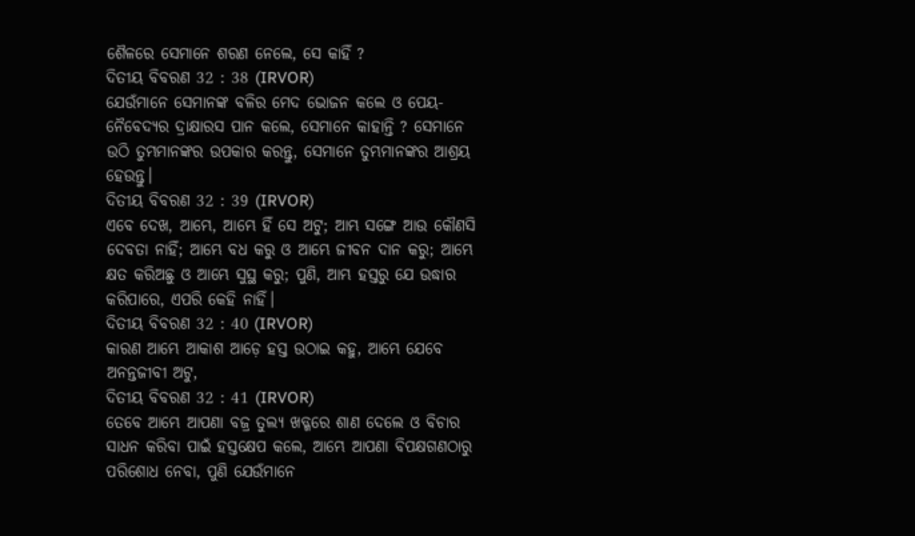ଶୈଳରେ ସେମାନେ ଶରଣ ନେଲେ, ସେ କାହିଁ ?
ଦିତୀୟ ବିବରଣ 32 : 38 (IRVOR)
ଯେଉଁମାନେ ସେମାନଙ୍କ ବଳିର ମେଦ ଭୋଜନ କଲେ ଓ ପେୟ-ନୈବେଦ୍ୟର ଦ୍ରାକ୍ଷାରସ ପାନ କଲେ, ସେମାନେ କାହାନ୍ତି ? ସେମାନେ ଉଠି ତୁମ୍ଭମାନଙ୍କର ଉପକାର କରନ୍ତୁ, ସେମାନେ ତୁମ୍ଭମାନଙ୍କର ଆଶ୍ରୟ ହେଉନ୍ତୁ।
ଦିତୀୟ ବିବରଣ 32 : 39 (IRVOR)
ଏବେ ଦେଖ, ଆମ୍ଭେ, ଆମ୍ଭେ ହିଁ ସେ ଅଟୁ; ଆମ୍ଭ ସଙ୍ଗେ ଆଉ କୌଣସି ଦେବତା ନାହିଁ; ଆମ୍ଭେ ବଧ କରୁ ଓ ଆମ୍ଭେ ଜୀବନ ଦାନ କରୁ; ଆମ୍ଭେ କ୍ଷତ କରିଅଛୁ ଓ ଆମ୍ଭେ ସୁସ୍ଥ କରୁ; ପୁଣି, ଆମ୍ଭ ହସ୍ତରୁ ଯେ ଉଦ୍ଧାର କରିପାରେ, ଏପରି କେହି ନାହିଁ।
ଦିତୀୟ ବିବରଣ 32 : 40 (IRVOR)
କାରଣ ଆମ୍ଭେ ଆକାଶ ଆଡ଼େ ହସ୍ତ ଉଠାଇ କହୁ, ଆମ୍ଭେ ଯେବେ ଅନନ୍ତଜୀବୀ ଅଟୁ,
ଦିତୀୟ ବିବରଣ 32 : 41 (IRVOR)
ତେବେ ଆମ୍ଭେ ଆପଣା ବଜ୍ର ତୁଲ୍ୟ ଖଡ୍ଗରେ ଶାଣ ଦେଲେ ଓ ବିଚାର ସାଧନ କରିବା ପାଇଁ ହସ୍ତକ୍ଷେପ କଲେ, ଆମ୍ଭେ ଆପଣା ବିପକ୍ଷଗଣଠାରୁ ପରିଶୋଧ ନେବା, ପୁଣି ଯେଉଁମାନେ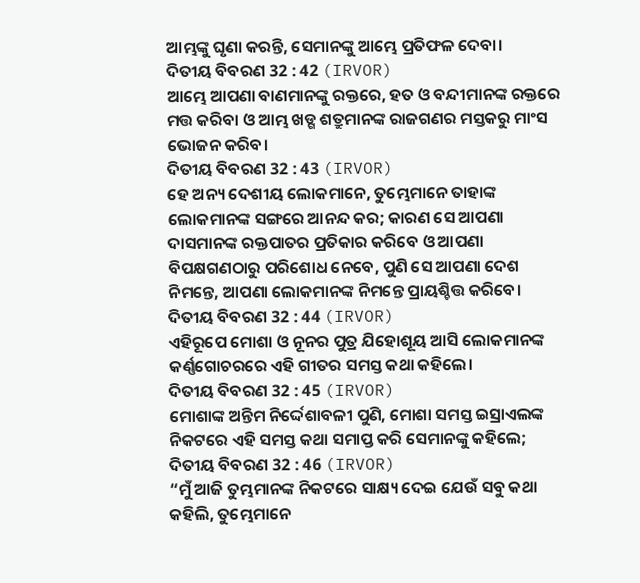ଆମ୍ଭଙ୍କୁ ଘୃଣା କରନ୍ତି, ସେମାନଙ୍କୁ ଆମ୍ଭେ ପ୍ରତିଫଳ ଦେବା।
ଦିତୀୟ ବିବରଣ 32 : 42 (IRVOR)
ଆମ୍ଭେ ଆପଣା ବାଣମାନଙ୍କୁ ରକ୍ତରେ, ହତ ଓ ବନ୍ଦୀମାନଙ୍କ ରକ୍ତରେ ମତ୍ତ କରିବା ଓ ଆମ୍ଭ ଖଡ୍ଗ ଶତ୍ରୁମାନଙ୍କ ରାଜଗଣର ମସ୍ତକରୁ ମାଂସ ଭୋଜନ କରିବ।
ଦିତୀୟ ବିବରଣ 32 : 43 (IRVOR)
ହେ ଅନ୍ୟ ଦେଶୀୟ ଲୋକମାନେ, ତୁମ୍ଭେମାନେ ତାହାଙ୍କ ଲୋକମାନଙ୍କ ସଙ୍ଗରେ ଆନନ୍ଦ କର; କାରଣ ସେ ଆପଣା ଦାସମାନଙ୍କ ରକ୍ତପାତର ପ୍ରତିକାର କରିବେ ଓ ଆପଣା ବିପକ୍ଷଗଣଠାରୁ ପରିଶୋଧ ନେବେ, ପୁଣି ସେ ଆପଣା ଦେଶ ନିମନ୍ତେ, ଆପଣା ଲୋକମାନଙ୍କ ନିମନ୍ତେ ପ୍ରାୟଶ୍ଚିତ୍ତ କରିବେ।
ଦିତୀୟ ବିବରଣ 32 : 44 (IRVOR)
ଏହିରୂପେ ମୋଶା ଓ ନୂନର ପୁତ୍ର ଯିହୋଶୂୟ ଆସି ଲୋକମାନଙ୍କ କର୍ଣ୍ଣଗୋଚରରେ ଏହି ଗୀତର ସମସ୍ତ କଥା କହିଲେ।
ଦିତୀୟ ବିବରଣ 32 : 45 (IRVOR)
ମୋଶାଙ୍କ ଅନ୍ତିମ ନିର୍ଦ୍ଦେଶାବଳୀ ପୁଣି, ମୋଶା ସମସ୍ତ ଇସ୍ରାଏଲଙ୍କ ନିକଟରେ ଏହି ସମସ୍ତ କଥା ସମାପ୍ତ କରି ସେମାନଙ୍କୁ କହିଲେ;
ଦିତୀୟ ବିବରଣ 32 : 46 (IRVOR)
“ମୁଁ ଆଜି ତୁମ୍ଭମାନଙ୍କ ନିକଟରେ ସାକ୍ଷ୍ୟ ଦେଇ ଯେଉଁ ସବୁ କଥା କହିଲି, ତୁମ୍ଭେମାନେ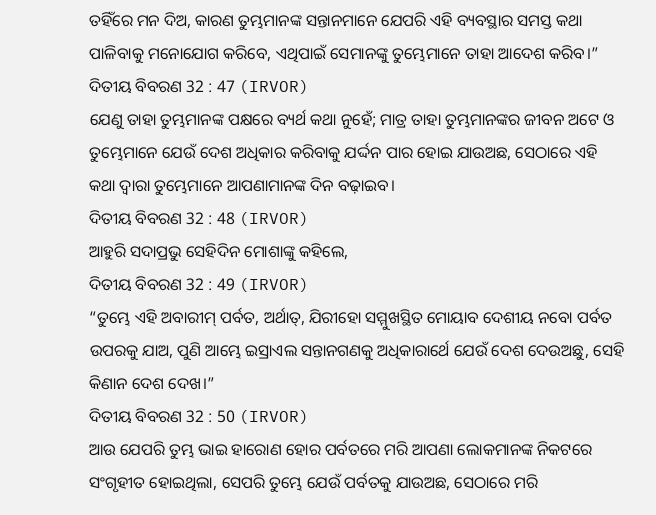ତହିଁରେ ମନ ଦିଅ, କାରଣ ତୁମ୍ଭମାନଙ୍କ ସନ୍ତାନମାନେ ଯେପରି ଏହି ବ୍ୟବସ୍ଥାର ସମସ୍ତ କଥା ପାଳିବାକୁ ମନୋଯୋଗ କରିବେ, ଏଥିପାଇଁ ସେମାନଙ୍କୁ ତୁମ୍ଭେମାନେ ତାହା ଆଦେଶ କରିବ।”
ଦିତୀୟ ବିବରଣ 32 : 47 (IRVOR)
ଯେଣୁ ତାହା ତୁମ୍ଭମାନଙ୍କ ପକ୍ଷରେ ବ୍ୟର୍ଥ କଥା ନୁହେଁ; ମାତ୍ର ତାହା ତୁମ୍ଭମାନଙ୍କର ଜୀବନ ଅଟେ ଓ ତୁମ୍ଭେମାନେ ଯେଉଁ ଦେଶ ଅଧିକାର କରିବାକୁ ଯର୍ଦ୍ଦନ ପାର ହୋଇ ଯାଉଅଛ, ସେଠାରେ ଏହି କଥା ଦ୍ୱାରା ତୁମ୍ଭେମାନେ ଆପଣାମାନଙ୍କ ଦିନ ବଢ଼ାଇବ।
ଦିତୀୟ ବିବରଣ 32 : 48 (IRVOR)
ଆହୁରି ସଦାପ୍ରଭୁ ସେହିଦିନ ମୋଶାଙ୍କୁ କହିଲେ,
ଦିତୀୟ ବିବରଣ 32 : 49 (IRVOR)
“ତୁମ୍ଭେ ଏହି ଅବାରୀମ୍ ପର୍ବତ, ଅର୍ଥାତ୍, ଯିରୀହୋ ସମ୍ମୁଖସ୍ଥିତ ମୋୟାବ ଦେଶୀୟ ନବୋ ପର୍ବତ ଉପରକୁ ଯାଅ, ପୁଣି ଆମ୍ଭେ ଇସ୍ରାଏଲ ସନ୍ତାନଗଣକୁ ଅଧିକାରାର୍ଥେ ଯେଉଁ ଦେଶ ଦେଉଅଛୁ, ସେହି କିଣାନ ଦେଶ ଦେଖ।”
ଦିତୀୟ ବିବରଣ 32 : 50 (IRVOR)
ଆଉ ଯେପରି ତୁମ୍ଭ ଭାଇ ହାରୋଣ ହୋର ପର୍ବତରେ ମରି ଆପଣା ଲୋକମାନଙ୍କ ନିକଟରେ ସଂଗୃହୀତ ହୋଇଥିଲା, ସେପରି ତୁମ୍ଭେ ଯେଉଁ ପର୍ବତକୁ ଯାଉଅଛ, ସେଠାରେ ମରି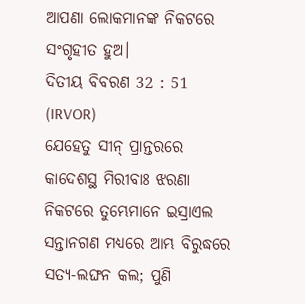ଆପଣା ଲୋକମାନଙ୍କ ନିକଟରେ ସଂଗୃହୀତ ହୁଅ।
ଦିତୀୟ ବିବରଣ 32 : 51 (IRVOR)
ଯେହେତୁ ସୀନ୍ ପ୍ରାନ୍ତରରେ କାଦେଶସ୍ଥ ମିରୀବାଃ ଝରଣା ନିକଟରେ ତୁମ୍ଭେମାନେ ଇସ୍ରାଏଲ ସନ୍ତାନଗଣ ମଧ୍ୟରେ ଆମ୍ଭ ବିରୁଦ୍ଧରେ ସତ୍ୟ-ଲଙ୍ଘନ କଲ; ପୁଣି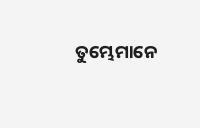ତୁମ୍ଭେମାନେ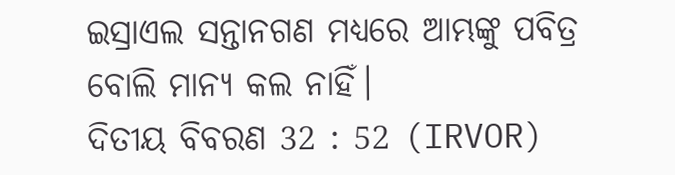ଇସ୍ରାଏଲ ସନ୍ତାନଗଣ ମଧ୍ୟରେ ଆମ୍ଭଙ୍କୁ ପବିତ୍ର ବୋଲି ମାନ୍ୟ କଲ ନାହିଁ।
ଦିତୀୟ ବିବରଣ 32 : 52 (IRVOR)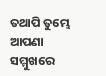ତଥାପି ତୁମ୍ଭେ ଆପଣା ସମ୍ମୁଖରେ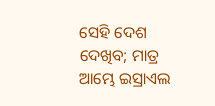ସେହି ଦେଶ ଦେଖିବ; ମାତ୍ର ଆମ୍ଭେ ଇସ୍ରାଏଲ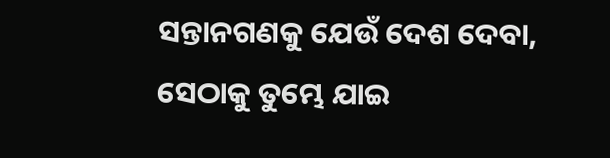ସନ୍ତାନଗଣକୁ ଯେଉଁ ଦେଶ ଦେବା, ସେଠାକୁ ତୁମ୍ଭେ ଯାଇ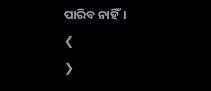ପାରିବ ନାହିଁ।
❮
❯